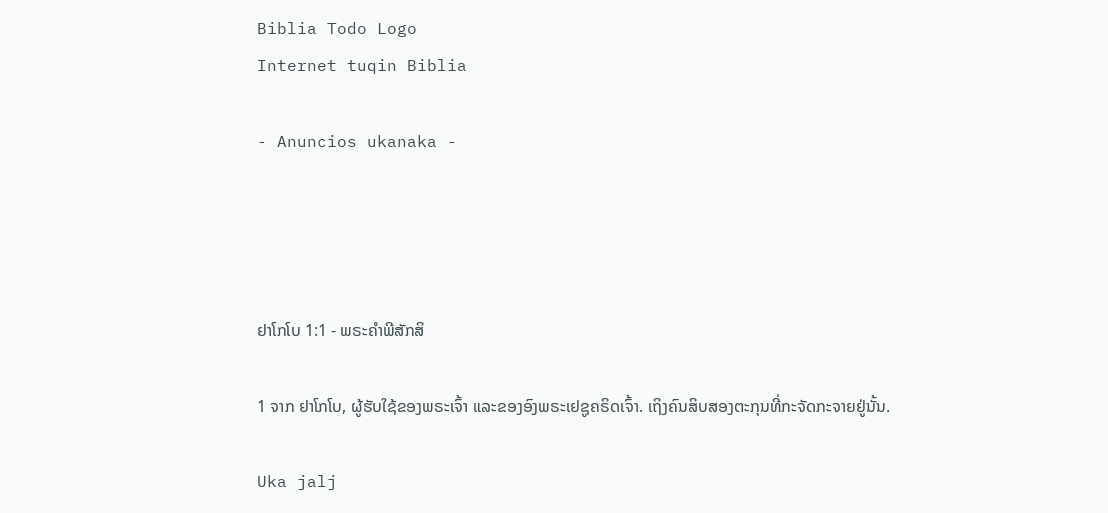Biblia Todo Logo
Internet tuqin Biblia

- Anuncios ukanaka -




ຢາໂກໂບ 1:1 - ພຣະຄຳພີສັກສິ

1 ຈາກ ຢາໂກໂບ, ຜູ້ຮັບໃຊ້ຂອງພຣະເຈົ້າ ແລະຂອງອົງພຣະເຢຊູຄຣິດເຈົ້າ. ເຖິງຄົນສິບສອງຕະກຸນທີ່ກະຈັດກະຈາຍຢູ່ນັ້ນ.

Uka jalj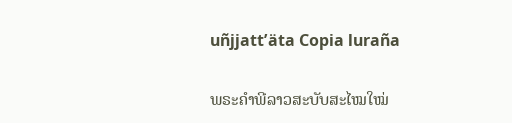uñjjattʼäta Copia luraña

ພຣະຄຳພີລາວສະບັບສະໄໝໃໝ່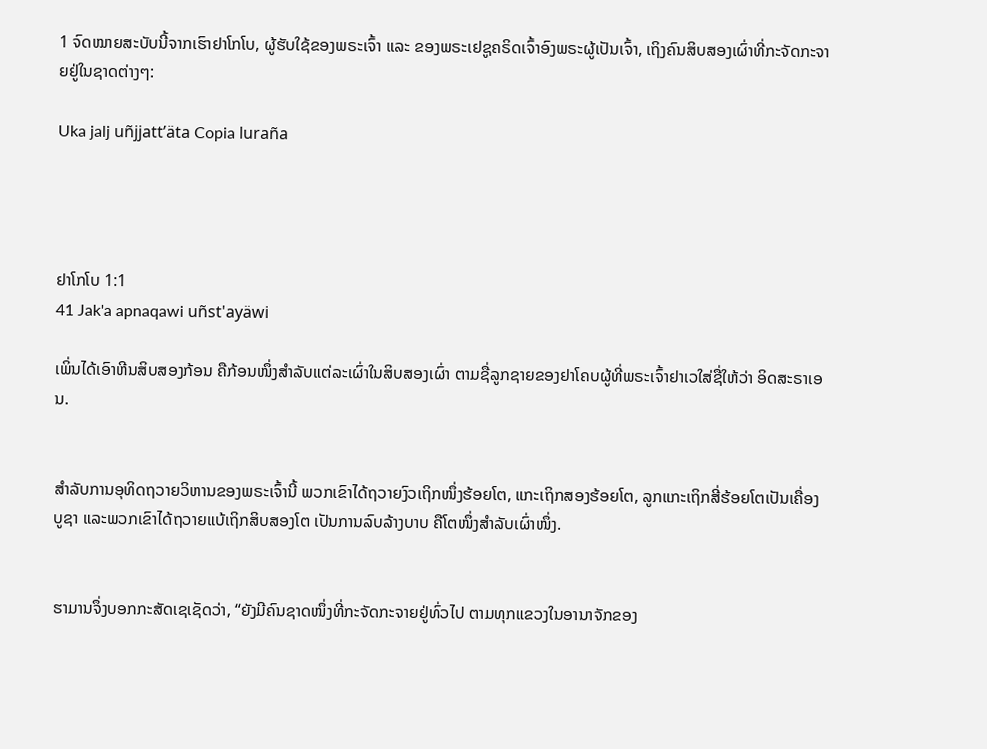1 ຈົດໝາຍສະບັບນີ້ຈາກເຮົາຢາໂກໂບ, ຜູ້ຮັບໃຊ້ຂອງພຣະເຈົ້າ ແລະ ຂອງພຣະເຢຊູຄຣິດເຈົ້າອົງພຣະຜູ້ເປັນເຈົ້າ, ເຖິງຄົນສິບສອງເຜົ່າທີ່ກະຈັດກະຈາຍຢູ່ໃນຊາດຕ່າງໆ:

Uka jalj uñjjattʼäta Copia luraña




ຢາໂກໂບ 1:1
41 Jak'a apnaqawi uñst'ayäwi

ເພິ່ນໄດ້ເອົາຫີນສິບສອງກ້ອນ ຄືກ້ອນໜຶ່ງສຳລັບແຕ່ລະເຜົ່າໃນສິບສອງເຜົ່າ ຕາມຊື່ລູກຊາຍຂອງຢາໂຄບຜູ້ທີ່ພຣະເຈົ້າຢາເວໃສ່ຊື່ໃຫ້ວ່າ ອິດສະຣາເອນ.


ສຳລັບການອຸທິດຖວາຍວິຫານຂອງພຣະເຈົ້ານີ້ ພວກເຂົາໄດ້ຖວາຍງົວເຖິກໜຶ່ງຮ້ອຍໂຕ, ແກະເຖິກສອງຮ້ອຍໂຕ, ລູກແກະເຖິກສີ່ຮ້ອຍໂຕເປັນເຄື່ອງບູຊາ ແລະພວກເຂົາໄດ້ຖວາຍແບ້ເຖິກສິບສອງໂຕ ເປັນການລົບລ້າງບາບ ຄືໂຕໜຶ່ງສຳລັບເຜົ່າໜຶ່ງ.


ຮາມານຈຶ່ງບອກກະສັດເຊເຊັດວ່າ, “ຍັງມີຄົນຊາດໜຶ່ງທີ່ກະຈັດກະຈາຍຢູ່ທົ່ວໄປ ຕາມທຸກແຂວງໃນອານາຈັກຂອງ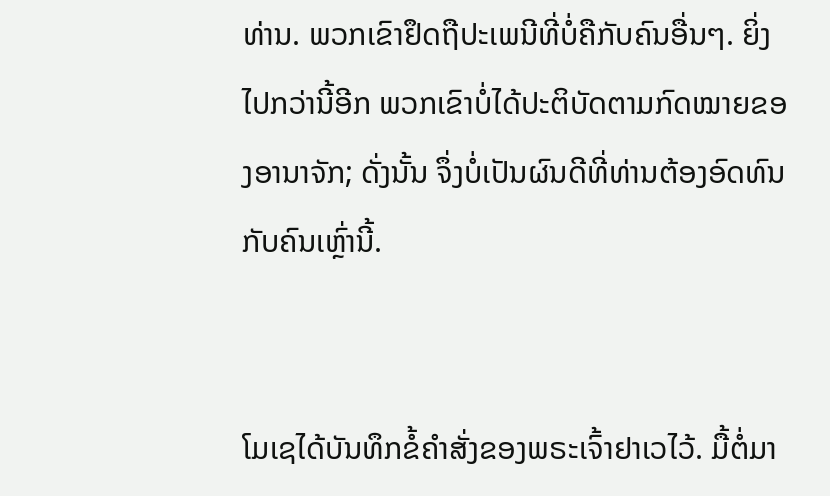ທ່ານ. ພວກເຂົາຢຶດຖືປະເພນີທີ່ບໍ່ຄືກັບຄົນອື່ນໆ. ຍິ່ງໄປກວ່ານີ້ອີກ ພວກເຂົາບໍ່ໄດ້ປະຕິບັດຕາມກົດໝາຍຂອງອານາຈັກ; ດັ່ງນັ້ນ ຈຶ່ງບໍ່ເປັນຜົນດີທີ່ທ່ານຕ້ອງອົດທົນກັບຄົນເຫຼົ່ານີ້.


ໂມເຊໄດ້ບັນທຶກຂໍ້ຄຳສັ່ງຂອງພຣະເຈົ້າຢາເວໄວ້. ມື້ຕໍ່ມາ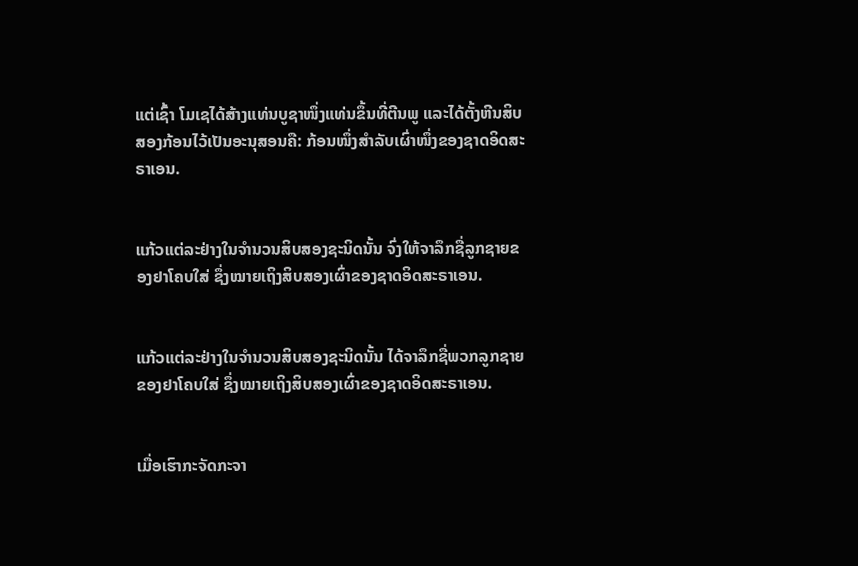ແຕ່ເຊົ້າ ໂມເຊໄດ້ສ້າງແທ່ນບູຊາໜຶ່ງແທ່ນຂຶ້ນທີ່ຕີນພູ ແລະໄດ້ຕັ້ງຫີນສິບສອງກ້ອນໄວ້ເປັນອະນຸສອນຄື: ກ້ອນໜຶ່ງສຳລັບເຜົ່າໜຶ່ງຂອງຊາດອິດສະຣາເອນ.


ແກ້ວແຕ່ລະຢ່າງໃນຈຳນວນສິບສອງຊະນິດນັ້ນ ຈົ່ງໃຫ້ຈາລຶກຊື່ລູກຊາຍຂອງຢາໂຄບໃສ່ ຊຶ່ງໝາຍເຖິງສິບສອງເຜົ່າຂອງຊາດອິດສະຣາເອນ.


ແກ້ວແຕ່ລະຢ່າງໃນຈຳນວນສິບສອງຊະນິດນັ້ນ ໄດ້ຈາລຶກຊື່ພວກລູກຊາຍຂອງຢາໂຄບໃສ່ ຊຶ່ງໝາຍເຖິງສິບສອງເຜົ່າຂອງຊາດອິດສະຣາເອນ.


ເມື່ອເຮົາກະຈັດກະຈາ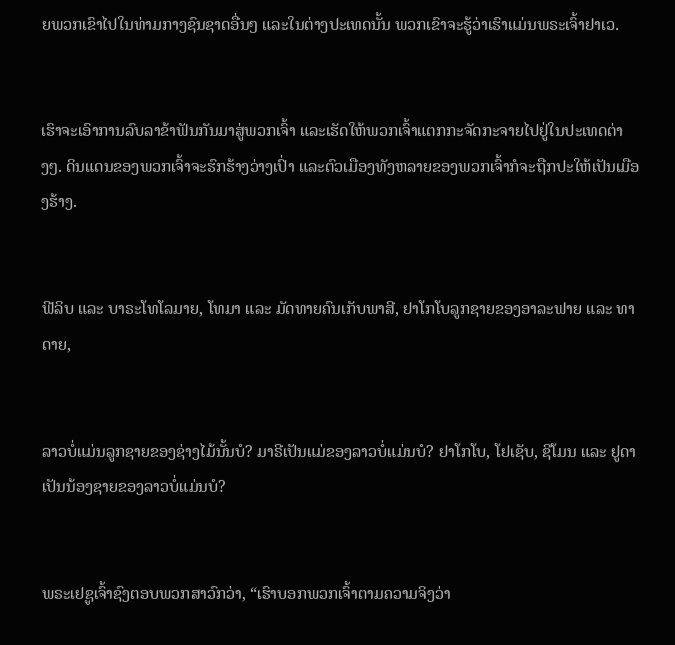ຍພວກເຂົາໄປໃນທ່າມກາງຊົນຊາດອື່ນໆ ແລະໃນຕ່າງປະເທດນັ້ນ ພວກເຂົາຈະຮູ້ວ່າເຮົາແມ່ນພຣະເຈົ້າຢາເວ.


ເຮົາຈະເອົາການລົບລາຂ້າຟັນກັນມາສູ່ພວກເຈົ້າ ແລະເຮັດໃຫ້ພວກເຈົ້າແຕກກະຈັດກະຈາຍໄປຢູ່ໃນປະເທດຕ່າງໆ. ດິນແດນຂອງພວກເຈົ້າຈະຮົກຮ້າງວ່າງເປົ່າ ແລະຕົວເມືອງທັງຫລາຍຂອງພວກເຈົ້າກໍຈະຖືກປະໃຫ້ເປັນເມືອງຮ້າງ.


ຟີລິບ ແລະ ບາຣະໂທໂລມາຍ, ໂທມາ ແລະ ມັດທາຍຄົນເກັບພາສີ, ຢາໂກໂບລູກຊາຍຂອງອາລະຟາຍ ແລະ ທາດາຍ,


ລາວບໍ່ແມ່ນລູກຊາຍຂອງຊ່າງໄມ້ນັ້ນບໍ? ມາຣີເປັນແມ່ຂອງລາວບໍ່ແມ່ນບໍ? ຢາໂກໂບ, ໂຢເຊັບ, ຊີໂມນ ແລະ ຢູດາເປັນນ້ອງຊາຍຂອງລາວບໍ່ແມ່ນບໍ?


ພຣະເຢຊູເຈົ້າຊົງຕອບພວກສາວົກວ່າ, “ເຮົາບອກພວກເຈົ້າຕາມຄວາມຈິງວ່າ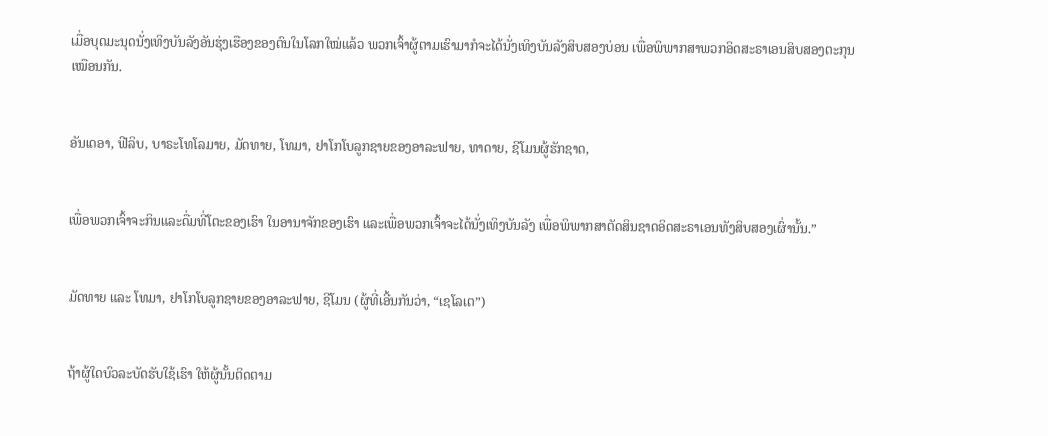ເມື່ອບຸດມະນຸດນັ່ງເທິງບັນລັງອັນຮຸ່ງເຮືອງຂອງຕົນໃນໂລກໃໝ່ແລ້ວ ພວກເຈົ້າຜູ້ຕາມເຮົາມາກໍຈະໄດ້ນັ່ງເທິງບັນລັງສິບສອງບ່ອນ ເພື່ອພິພາກສາພວກອິດສະຣາເອນສິບສອງຕະກຸນເໝືອນກັນ.


ອັນເດອາ, ຟີລິບ, ບາຣະໂທໂລມາຍ, ມັດທາຍ, ໂທມາ, ຢາໂກໂບລູກຊາຍຂອງອາລະຟາຍ, ທາດາຍ, ຊີໂມນຜູ້ຮັກຊາດ,


ເພື່ອພວກເຈົ້າຈະກິນແລະດື່ມທີ່ໂຕະຂອງເຮົາ ໃນອານາຈັກຂອງເຮົາ ແລະເພື່ອພວກເຈົ້າຈະໄດ້ນັ່ງເທິງບັນລັງ ເພື່ອພິພາກສາຕັດສິນຊາດອິດສະຣາເອນທັງສິບສອງເຜົ່ານັ້ນ.”


ມັດທາຍ ແລະ ໂທມາ, ຢາໂກໂບລູກຊາຍຂອງອາລະຟາຍ, ຊີໂມນ (ຜູ້ທີ່ເອີ້ນກັນວ່າ, “ເຊໂລເຕ”)


ຖ້າຜູ້ໃດບົວລະບັດຮັບໃຊ້ເຮົາ ໃຫ້ຜູ້ນັ້ນຕິດຕາມ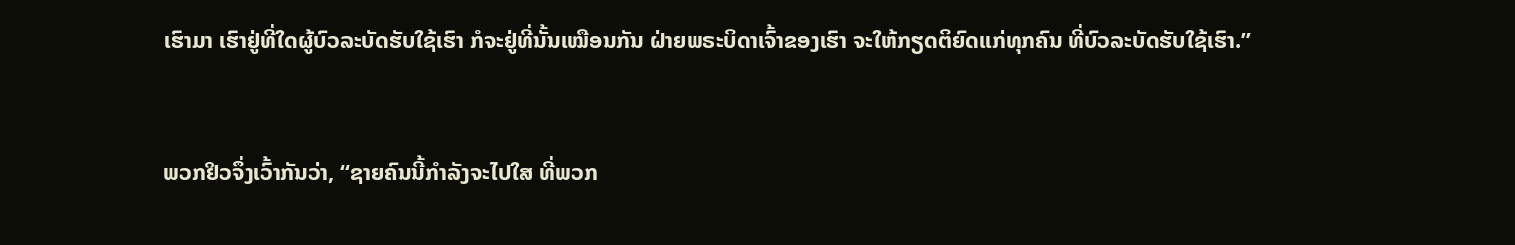ເຮົາມາ ເຮົາຢູ່ທີ່ໃດຜູ້ບົວລະບັດຮັບໃຊ້ເຮົາ ກໍຈະຢູ່ທີ່ນັ້ນເໝືອນກັນ ຝ່າຍພຣະບິດາເຈົ້າຂອງເຮົາ ຈະໃຫ້ກຽດຕິຍົດແກ່ທຸກຄົນ ທີ່ບົວລະບັດຮັບໃຊ້ເຮົາ.”


ພວກຢິວຈຶ່ງເວົ້າກັນວ່າ, “ຊາຍຄົນນີ້ກຳລັງຈະໄປໃສ ທີ່ພວກ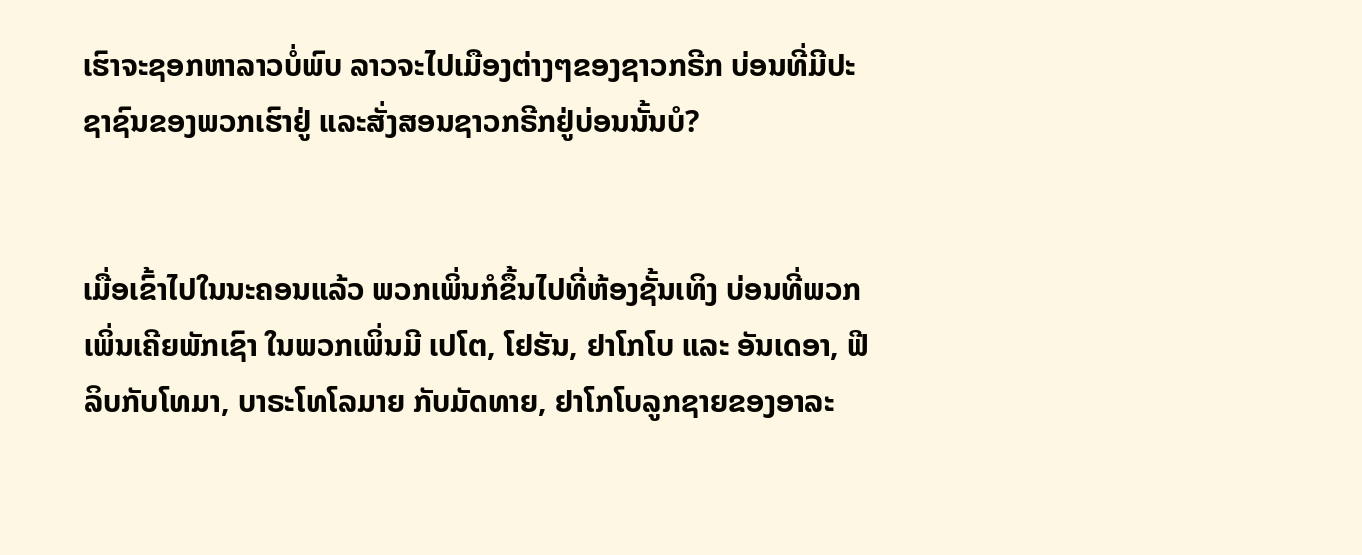ເຮົາຈະຊອກຫາລາວບໍ່ພົບ ລາວຈະໄປເມືອງຕ່າງໆຂອງຊາວກຣີກ ບ່ອນທີ່ມີປະຊາຊົນຂອງພວກເຮົາຢູ່ ແລະສັ່ງສອນຊາວກຣີກຢູ່ບ່ອນນັ້ນບໍ?


ເມື່ອເຂົ້າໄປໃນນະຄອນແລ້ວ ພວກເພິ່ນກໍຂຶ້ນໄປທີ່ຫ້ອງຊັ້ນເທິງ ບ່ອນທີ່ພວກເພິ່ນເຄີຍພັກເຊົາ ໃນພວກເພິ່ນມີ ເປໂຕ, ໂຢຮັນ, ຢາໂກໂບ ແລະ ອັນເດອາ, ຟີລິບກັບໂທມາ, ບາຣະໂທໂລມາຍ ກັບມັດທາຍ, ຢາໂກໂບລູກຊາຍຂອງອາລະ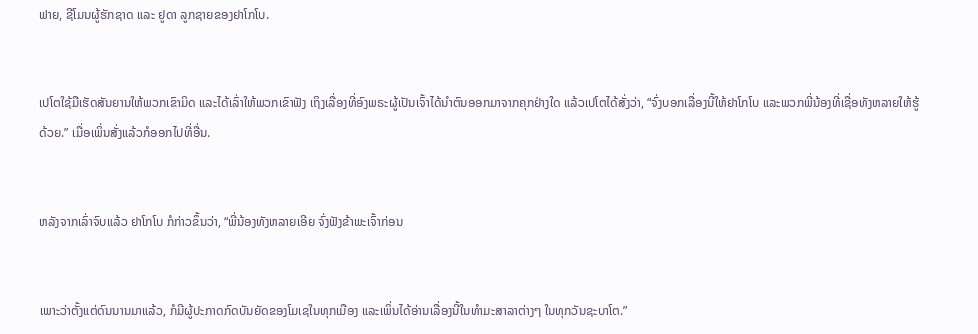ຟາຍ, ຊີໂມນຜູ້ຮັກຊາດ ແລະ ຢູດາ ລູກຊາຍຂອງຢາໂກໂບ.


ເປໂຕໃຊ້ມືເຮັດສັນຍານໃຫ້ພວກເຂົາມິດ ແລະໄດ້ເລົ່າໃຫ້ພວກເຂົາຟັງ ເຖິງເລື່ອງທີ່ອົງພຣະຜູ້ເປັນເຈົ້າໄດ້ນຳຕົນອອກມາຈາກຄຸກຢ່າງໃດ ແລ້ວເປໂຕໄດ້ສັ່ງວ່າ, “ຈົ່ງບອກເລື່ອງນີ້ໃຫ້ຢາໂກໂບ ແລະພວກພີ່ນ້ອງທີ່ເຊື່ອທັງຫລາຍໃຫ້ຮູ້ດ້ວຍ.” ເມື່ອເພິ່ນສັ່ງແລ້ວກໍອອກໄປທີ່ອື່ນ.


ຫລັງຈາກເລົ່າຈົບແລ້ວ ຢາໂກໂບ ກໍກ່າວຂຶ້ນວ່າ, “ພີ່ນ້ອງທັງຫລາຍເອີຍ ຈົ່ງຟັງຂ້າພະເຈົ້າກ່ອນ


ເພາະວ່າຕັ້ງແຕ່ດົນນານມາແລ້ວ, ກໍມີຜູ້ປະກາດກົດບັນຍັດຂອງໂມເຊໃນທຸກເມືອງ ແລະເພິ່ນໄດ້ອ່ານເລື່ອງນີ້ໃນທຳມະສາລາຕ່າງໆ ໃນທຸກວັນຊະບາໂຕ.”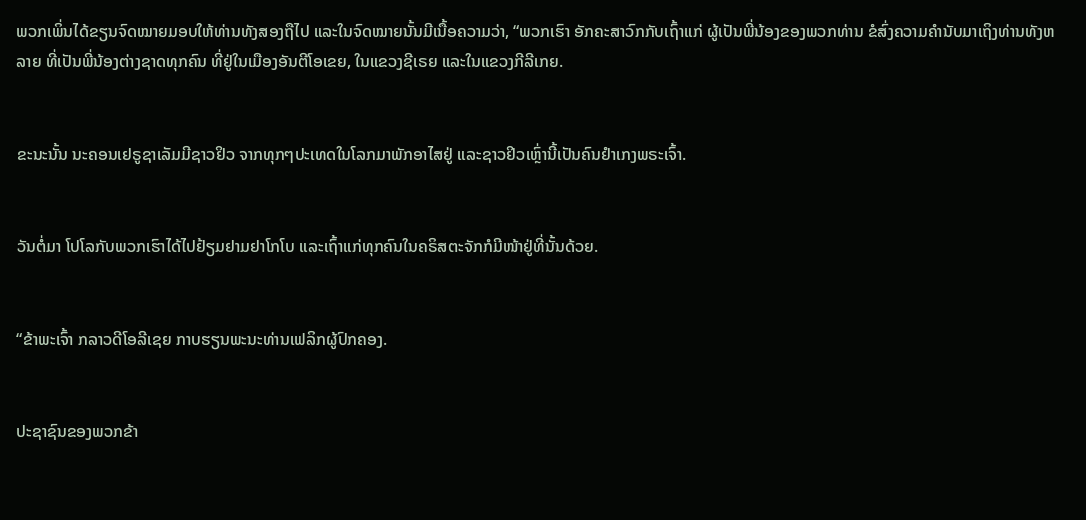ພວກເພິ່ນໄດ້ຂຽນຈົດໝາຍມອບໃຫ້ທ່ານທັງສອງຖືໄປ ແລະໃນຈົດໝາຍນັ້ນມີເນື້ອຄວາມວ່າ, “ພວກເຮົາ ອັກຄະສາວົກກັບເຖົ້າແກ່ ຜູ້ເປັນພີ່ນ້ອງຂອງພວກທ່ານ ຂໍສົ່ງຄວາມຄຳນັບມາເຖິງທ່ານທັງຫລາຍ ທີ່ເປັນພີ່ນ້ອງຕ່າງຊາດທຸກຄົນ ທີ່ຢູ່ໃນເມືອງອັນຕີໂອເຂຍ, ໃນແຂວງຊີເຣຍ ແລະໃນແຂວງກີລີເກຍ.


ຂະນະນັ້ນ ນະຄອນເຢຣູຊາເລັມມີຊາວຢິວ ຈາກທຸກໆປະເທດໃນໂລກມາພັກອາໄສຢູ່ ແລະຊາວຢິວເຫຼົ່ານີ້ເປັນຄົນຢຳເກງພຣະເຈົ້າ.


ວັນຕໍ່ມາ ໂປໂລກັບພວກເຮົາໄດ້ໄປຢ້ຽມຢາມຢາໂກໂບ ແລະເຖົ້າແກ່ທຸກຄົນໃນຄຣິສຕະຈັກກໍມີໜ້າຢູ່ທີ່ນັ້ນດ້ວຍ.


“ຂ້າພະເຈົ້າ ກລາວດີໂອລີເຊຍ ກາບຮຽນພະນະທ່ານເຟລິກຜູ້ປົກຄອງ.


ປະຊາຊົນຂອງພວກຂ້າ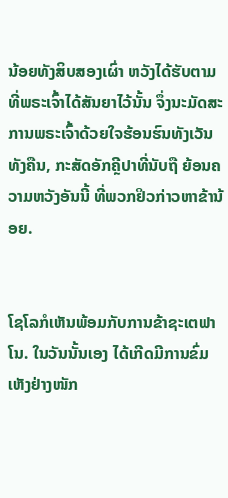ນ້ອຍທັງສິບສອງເຜົ່າ ຫວັງໄດ້ຮັບຕາມທີ່ພຣະເຈົ້າໄດ້ສັນຍາໄວ້ນັ້ນ ຈຶ່ງນະມັດສະການພຣະເຈົ້າດ້ວຍໃຈຮ້ອນຮົນທັງເວັນທັງຄືນ, ກະສັດອັກຄຼີປາທີ່ນັບຖື ຍ້ອນຄວາມຫວັງອັນນີ້ ທີ່ພວກຢິວກ່າວຫາຂ້ານ້ອຍ.


ໂຊໂລກໍເຫັນພ້ອມກັບການຂ້າຊະເຕຟາໂນ. ໃນວັນນັ້ນເອງ ໄດ້ເກີດມີການຂົ່ມເຫັງຢ່າງໜັກ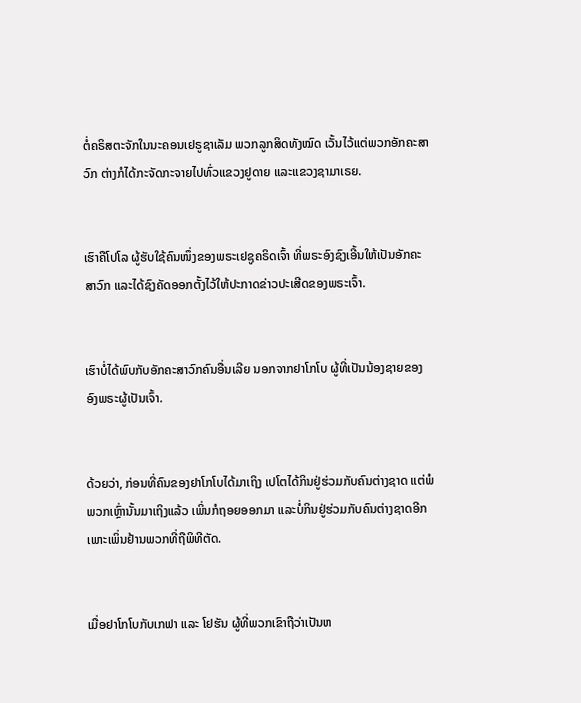ຕໍ່ຄຣິສຕະຈັກໃນນະຄອນເຢຣູຊາເລັມ ພວກລູກສິດທັງໝົດ ເວັ້ນໄວ້ແຕ່ພວກອັກຄະສາວົກ ຕ່າງກໍໄດ້ກະຈັດກະຈາຍໄປທົ່ວແຂວງຢູດາຍ ແລະແຂວງຊາມາເຣຍ.


ເຮົາຄືໂປໂລ ຜູ້ຮັບໃຊ້ຄົນໜຶ່ງຂອງພຣະເຢຊູຄຣິດເຈົ້າ ທີ່ພຣະອົງຊົງເອີ້ນໃຫ້ເປັນອັກຄະສາວົກ ແລະໄດ້ຊົງຄັດອອກຕັ້ງໄວ້ໃຫ້ປະກາດຂ່າວປະເສີດຂອງພຣະເຈົ້າ.


ເຮົາບໍ່ໄດ້ພົບກັບອັກຄະສາວົກຄົນອື່ນເລີຍ ນອກຈາກຢາໂກໂບ ຜູ້ທີ່ເປັນນ້ອງຊາຍຂອງອົງພຣະຜູ້ເປັນເຈົ້າ.


ດ້ວຍວ່າ, ກ່ອນທີ່ຄົນຂອງຢາໂກໂບໄດ້ມາເຖິງ ເປໂຕໄດ້ກິນຢູ່ຮ່ວມກັບຄົນຕ່າງຊາດ ແຕ່ພໍພວກເຫຼົ່ານັ້ນມາເຖິງແລ້ວ ເພິ່ນກໍຖອຍອອກມາ ແລະບໍ່ກິນຢູ່ຮ່ວມກັບຄົນຕ່າງຊາດອີກ ເພາະເພິ່ນຢ້ານພວກທີ່ຖືພິທີຕັດ.


ເມື່ອຢາໂກໂບກັບເກຟາ ແລະ ໂຢຮັນ ຜູ້ທີ່ພວກເຂົາຖືວ່າເປັນຫ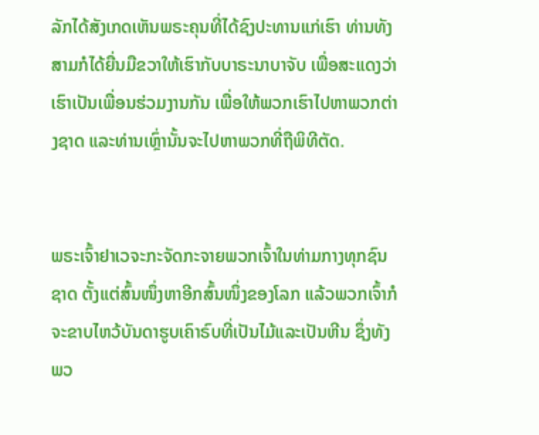ລັກໄດ້ສັງເກດເຫັນພຣະຄຸນທີ່ໄດ້ຊົງປະທານແກ່ເຮົາ ທ່ານທັງສາມກໍໄດ້ຍື່ນມືຂວາໃຫ້ເຮົາກັບບາຣະນາບາຈັບ ເພື່ອສະແດງວ່າເຮົາເປັນເພື່ອນຮ່ວມງານກັນ ເພື່ອໃຫ້ພວກເຮົາໄປຫາພວກຕ່າງຊາດ ແລະທ່ານເຫຼົ່ານັ້ນຈະໄປຫາພວກທີ່ຖືພິທີຕັດ.


ພຣະເຈົ້າຢາເວຈະກະຈັດກະຈາຍພວກເຈົ້າໃນທ່າມກາງທຸກຊົນຊາດ ຕັ້ງແຕ່ສົ້ນໜຶ່ງຫາອີກສົ້ນໜຶ່ງຂອງໂລກ ແລ້ວພວກເຈົ້າກໍຈະຂາບໄຫວ້ບັນດາຮູບເຄົາຣົບທີ່ເປັນໄມ້ແລະເປັນຫີນ ຊຶ່ງທັງພວ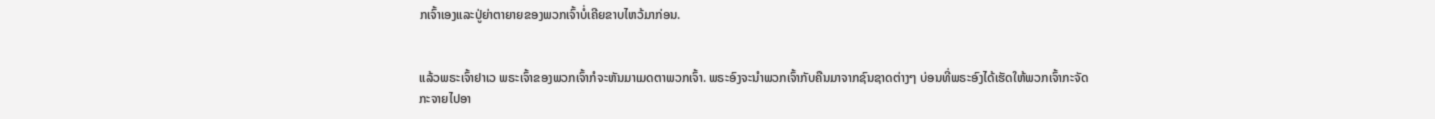ກເຈົ້າເອງແລະປູ່ຍ່າຕາຍາຍຂອງພວກເຈົ້າບໍ່ເຄີຍຂາບໄຫວ້ມາກ່ອນ.


ແລ້ວພຣະເຈົ້າຢາເວ ພຣະເຈົ້າຂອງພວກເຈົ້າກໍຈະຫັນມາເມດຕາພວກເຈົ້າ. ພຣະອົງຈະນຳພວກເຈົ້າກັບຄືນມາຈາກຊົນຊາດຕ່າງໆ ບ່ອນທີ່ພຣະອົງໄດ້ເຮັດໃຫ້ພວກເຈົ້າກະຈັດກະຈາຍໄປອາ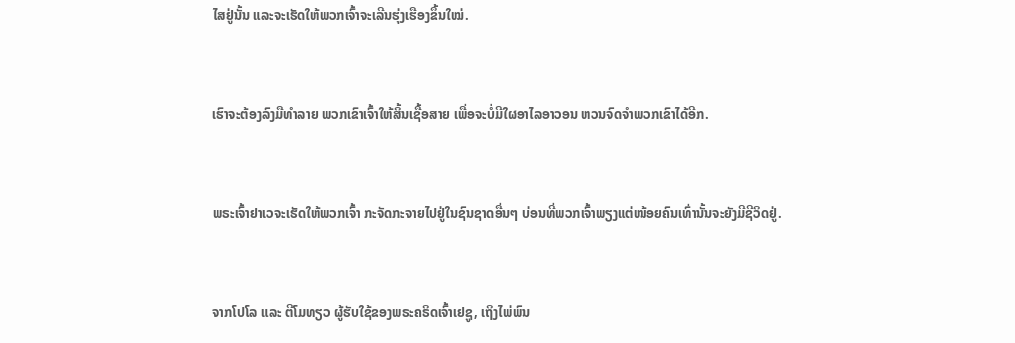ໄສຢູ່ນັ້ນ ແລະຈະເຮັດໃຫ້ພວກເຈົ້າຈະເລີນຮຸ່ງເຮືອງຂຶ້ນໃໝ່.


ເຮົາຈະຕ້ອງລົງມືທຳລາຍ ພວກເຂົາເຈົ້າໃຫ້ສິ້ນເຊື້ອສາຍ ເພື່ອຈະບໍ່ມີໃຜອາໄລອາວອນ ຫວນຈົດຈຳພວກເຂົາໄດ້ອີກ.


ພຣະເຈົ້າຢາເວຈະເຮັດໃຫ້ພວກເຈົ້າ ກະຈັດກະຈາຍໄປຢູ່ໃນຊົນຊາດອື່ນໆ ບ່ອນທີ່ພວກເຈົ້າພຽງແຕ່ໜ້ອຍຄົນເທົ່ານັ້ນຈະຍັງມີຊີວິດຢູ່.


ຈາກໂປໂລ ແລະ ຕີໂມທຽວ ຜູ້ຮັບໃຊ້ຂອງພຣະຄຣິດເຈົ້າເຢຊູ, ເຖິງໄພ່ພົນ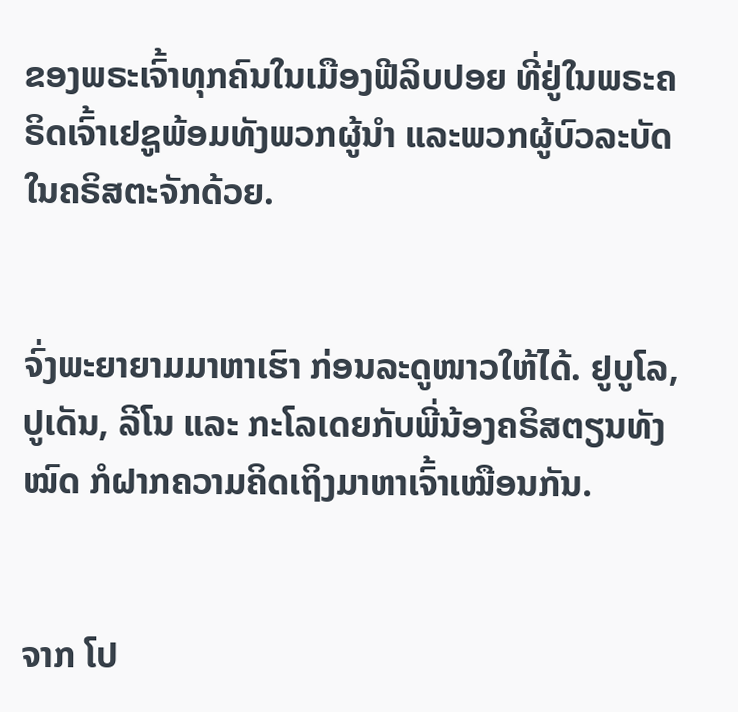ຂອງພຣະເຈົ້າທຸກຄົນໃນເມືອງຟີລິບປອຍ ທີ່ຢູ່ໃນພຣະຄຣິດເຈົ້າເຢຊູພ້ອມທັງພວກຜູ້ນຳ ແລະພວກຜູ້ບົວລະບັດໃນຄຣິສຕະຈັກດ້ວຍ.


ຈົ່ງພະຍາຍາມມາຫາເຮົາ ກ່ອນລະດູໜາວໃຫ້ໄດ້. ຢູບູໂລ, ປູເດັນ, ລີໂນ ແລະ ກະໂລເດຍກັບພີ່ນ້ອງຄຣິສຕຽນທັງໝົດ ກໍຝາກຄວາມຄິດເຖິງມາຫາເຈົ້າເໝືອນກັນ.


ຈາກ ໂປ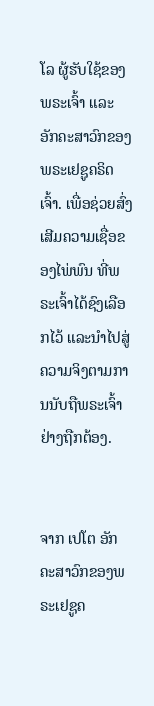ໂລ ຜູ້ຮັບໃຊ້ຂອງພຣະເຈົ້າ ແລະ ອັກຄະສາວົກຂອງພຣະເຢຊູຄຣິດເຈົ້າ. ເພື່ອຊ່ວຍສົ່ງເສີມຄວາມເຊື່ອຂອງໄພ່ພົນ ທີ່ພຣະເຈົ້າໄດ້ຊົງເລືອກໄວ້ ແລະນຳໄປສູ່ຄວາມຈິງຕາມການນັບຖືພຣະເຈົ້າຢ່າງຖືກຕ້ອງ.


ຈາກ ເປໂຕ ອັກຄະສາວົກຂອງພຣະເຢຊູຄ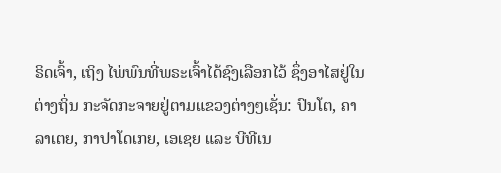ຣິດເຈົ້າ, ເຖິງ ໄພ່ພົນທີ່ພຣະເຈົ້າໄດ້ຊົງເລືອກໄວ້ ຊຶ່ງອາໄສຢູ່ໃນຕ່າງຖິ່ນ ກະຈັດກະຈາຍຢູ່ຕາມແຂວງຕ່າງໆເຊັ່ນ: ປົນໂຕ, ຄາລາເຕຍ, ກາປາໂດເກຍ, ເອເຊຍ ແລະ ບີທີເນ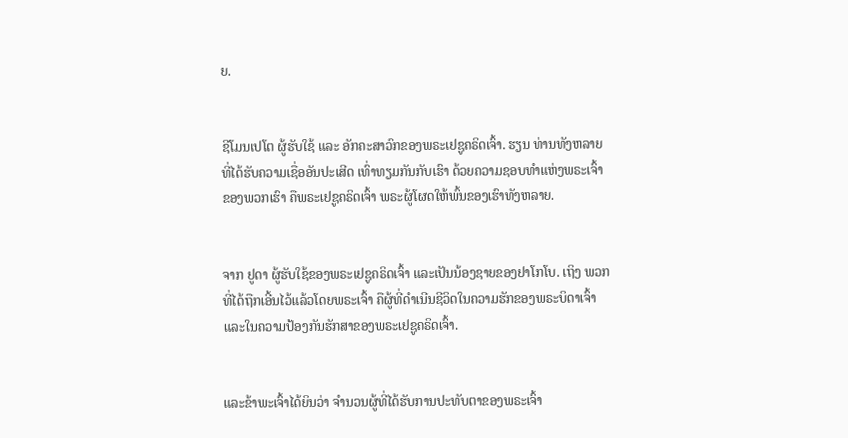ຍ.


ຊີໂມນເປໂຕ ຜູ້ຮັບໃຊ້ ແລະ ອັກຄະສາວົກຂອງພຣະເຢຊູຄຣິດເຈົ້າ. ຮຽນ ທ່ານທັງຫລາຍ ທີ່ໄດ້ຮັບຄວາມເຊື່ອອັນປະເສີດ ເທົ່າທຽມກັນກັບເຮົາ ດ້ວຍຄວາມຊອບທຳແຫ່ງພຣະເຈົ້າຂອງພວກເຮົາ ຄືພຣະເຢຊູຄຣິດເຈົ້າ ພຣະຜູ້ໂຜດໃຫ້ພົ້ນຂອງເຮົາທັງຫລາຍ.


ຈາກ ຢູດາ ຜູ້ຮັບໃຊ້ຂອງພຣະເຢຊູຄຣິດເຈົ້າ ແລະເປັນນ້ອງຊາຍຂອງຢາໂກໂບ. ເຖິງ ພວກທີ່ໄດ້ຖືກເອີ້ນໄວ້ແລ້ວໂດຍພຣະເຈົ້າ ຄືຜູ້ທີ່ດຳເນີນຊີວິດໃນຄວາມຮັກຂອງພຣະບິດາເຈົ້າ ແລະໃນຄວາມປ້ອງກັນຮັກສາຂອງພຣະເຢຊູຄຣິດເຈົ້າ.


ແລະຂ້າພະເຈົ້າໄດ້ຍິນວ່າ ຈຳນວນຜູ້ທີ່ໄດ້ຮັບການປະທັບຕາຂອງພຣະເຈົ້າ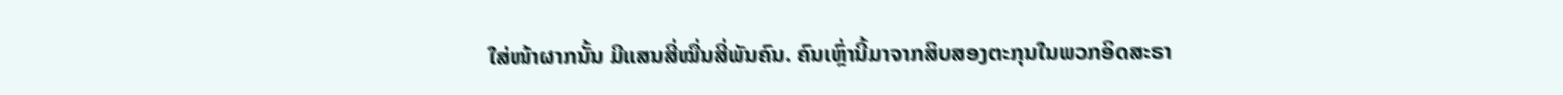ໃສ່ໜ້າຜາກນັ້ນ ມີແສນສີ່ໝື່ນສີ່ພັນຄົນ. ຄົນເຫຼົ່ານີ້ມາຈາກສິບສອງຕະກຸນໃນພວກອິດສະຣາ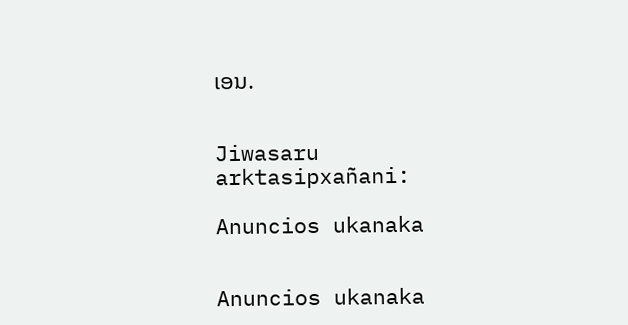ເອນ.


Jiwasaru arktasipxañani:

Anuncios ukanaka


Anuncios ukanaka